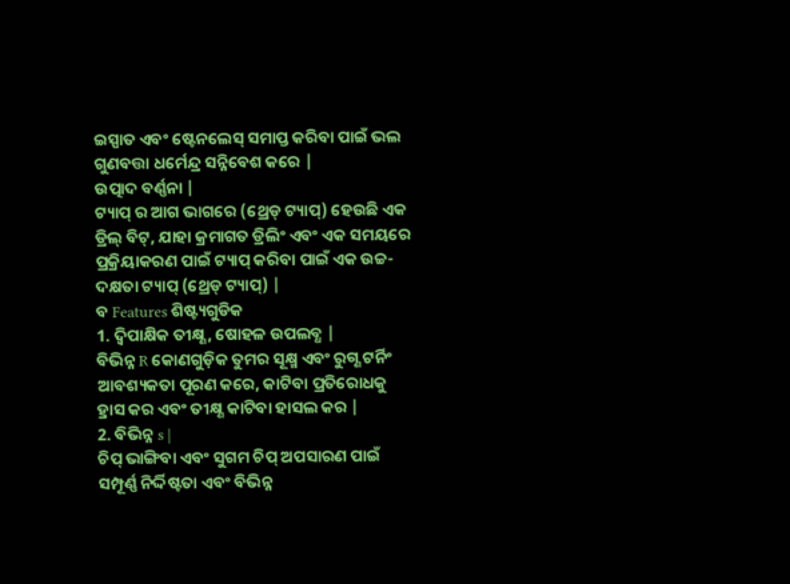ଇସ୍ପାତ ଏବଂ ଷ୍ଟେନଲେସ୍ ସମାପ୍ତ କରିବା ପାଇଁ ଭଲ ଗୁଣବତ୍ତା ଧର୍ମେନ୍ଦ୍ର ସନ୍ନିବେଶ କରେ |
ଉତ୍ପାଦ ବର୍ଣ୍ଣନା |
ଟ୍ୟାପ୍ ର ଆଗ ଭାଗରେ (ଥ୍ରେଡ୍ ଟ୍ୟାପ୍) ହେଉଛି ଏକ ଡ୍ରିଲ୍ ବିଟ୍, ଯାହା କ୍ରମାଗତ ଡ୍ରିଲିଂ ଏବଂ ଏକ ସମୟରେ ପ୍ରକ୍ରିୟାକରଣ ପାଇଁ ଟ୍ୟାପ୍ କରିବା ପାଇଁ ଏକ ଉଚ୍ଚ-ଦକ୍ଷତା ଟ୍ୟାପ୍ (ଥ୍ରେଡ୍ ଟ୍ୟାପ୍) |
ବ Features ଶିଷ୍ଟ୍ୟଗୁଡିକ
1. ଦ୍ୱିପାକ୍ଷିକ ତୀକ୍ଷ୍ଣ, ଷୋହଳ ଉପଲବ୍ଧ |
ବିଭିନ୍ନ R କୋଣଗୁଡ଼ିକ ତୁମର ସୂକ୍ଷ୍ମ ଏବଂ ରୁଗ୍ଣ ଟର୍ନିଂ ଆବଶ୍ୟକତା ପୂରଣ କରେ, କାଟିବା ପ୍ରତିରୋଧକୁ ହ୍ରାସ କର ଏବଂ ତୀକ୍ଷ୍ଣ କାଟିବା ହାସଲ କର |
2. ବିଭିନ୍ନ s |
ଚିପ୍ ଭାଙ୍ଗିବା ଏବଂ ସୁଗମ ଚିପ୍ ଅପସାରଣ ପାଇଁ ସମ୍ପୂର୍ଣ୍ଣ ନିର୍ଦ୍ଦିଷ୍ଟତା ଏବଂ ବିଭିନ୍ନ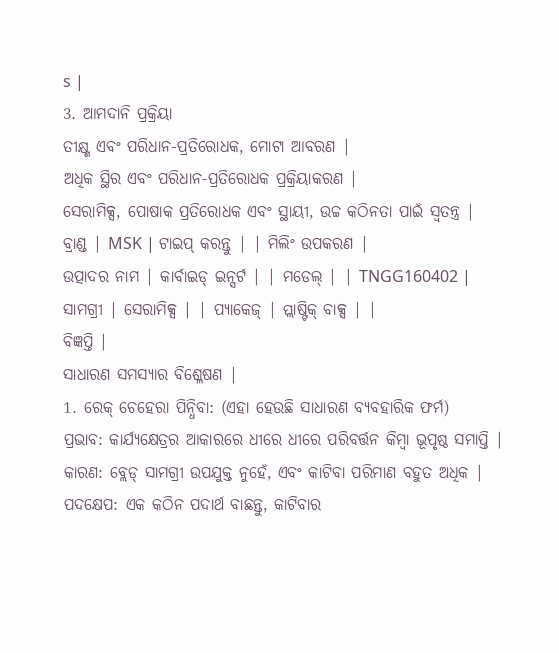s |
3. ଆମଦାନି ପ୍ରକ୍ରିୟା
ତୀକ୍ଷ୍ଣ ଏବଂ ପରିଧାନ-ପ୍ରତିରୋଧକ, ମୋଟା ଆବରଣ |
ଅଧିକ ସ୍ଥିର ଏବଂ ପରିଧାନ-ପ୍ରତିରୋଧକ ପ୍ରକ୍ରିୟାକରଣ |
ସେରାମିକ୍ସ, ପୋଷାକ ପ୍ରତିରୋଧକ ଏବଂ ସ୍ଥାୟୀ, ଉଚ୍ଚ କଠିନତା ପାଇଁ ସ୍ୱତନ୍ତ୍ର |
ବ୍ରାଣ୍ଡ | MSK | ଟାଇପ୍ କରନ୍ତୁ | | ମିଲିଂ ଉପକରଣ |
ଉତ୍ପାଦର ନାମ | କାର୍ବାଇଡ୍ ଇନ୍ସର୍ଟ | | ମଡେଲ୍ | | TNGG160402 |
ସାମଗ୍ରୀ | ସେରାମିକ୍ସ | | ପ୍ୟାକେଜ୍ | ପ୍ଲାଷ୍ଟିକ୍ ବାକ୍ସ | |
ବିଜ୍ଞପ୍ତି |
ସାଧାରଣ ସମସ୍ୟାର ବିଶ୍ଳେଷଣ |
1. ରେକ୍ ଚେହେରା ପିନ୍ଧିବା: (ଏହା ହେଉଛି ସାଧାରଣ ବ୍ୟବହାରିକ ଫର୍ମ)
ପ୍ରଭାବ: କାର୍ଯ୍ୟକ୍ଷେତ୍ରର ଆକାରରେ ଧୀରେ ଧୀରେ ପରିବର୍ତ୍ତନ କିମ୍ବା ଭୂପୃଷ୍ଠ ସମାପ୍ତି |
କାରଣ: ବ୍ଲେଡ୍ ସାମଗ୍ରୀ ଉପଯୁକ୍ତ ନୁହେଁ, ଏବଂ କାଟିବା ପରିମାଣ ବହୁତ ଅଧିକ |
ପଦକ୍ଷେପ: ଏକ କଠିନ ପଦାର୍ଥ ବାଛନ୍ତୁ, କାଟିବାର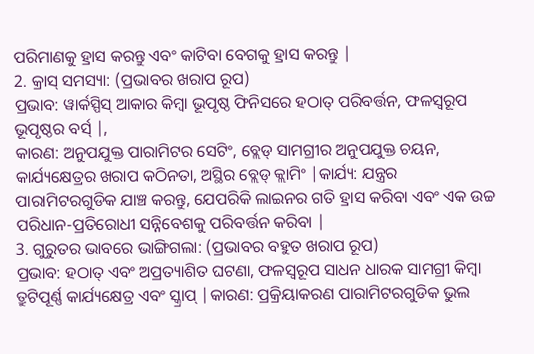ପରିମାଣକୁ ହ୍ରାସ କରନ୍ତୁ ଏବଂ କାଟିବା ବେଗକୁ ହ୍ରାସ କରନ୍ତୁ |
2. କ୍ରାସ୍ ସମସ୍ୟା: (ପ୍ରଭାବର ଖରାପ ରୂପ)
ପ୍ରଭାବ: ୱାର୍କସ୍ପିସ୍ ଆକାର କିମ୍ବା ଭୂପୃଷ୍ଠ ଫିନିସରେ ହଠାତ୍ ପରିବର୍ତ୍ତନ, ଫଳସ୍ୱରୂପ ଭୂପୃଷ୍ଠର ବର୍ସ୍ |,
କାରଣ: ଅନୁପଯୁକ୍ତ ପାରାମିଟର ସେଟିଂ, ବ୍ଲେଡ୍ ସାମଗ୍ରୀର ଅନୁପଯୁକ୍ତ ଚୟନ, କାର୍ଯ୍ୟକ୍ଷେତ୍ରର ଖରାପ କଠିନତା, ଅସ୍ଥିର ବ୍ଲେଡ୍ କ୍ଲାମିଂ |କାର୍ଯ୍ୟ: ଯନ୍ତ୍ରର ପାରାମିଟରଗୁଡିକ ଯାଞ୍ଚ କରନ୍ତୁ, ଯେପରିକି ଲାଇନର ଗତି ହ୍ରାସ କରିବା ଏବଂ ଏକ ଉଚ୍ଚ ପରିଧାନ-ପ୍ରତିରୋଧୀ ସନ୍ନିବେଶକୁ ପରିବର୍ତ୍ତନ କରିବା |
3. ଗୁରୁତର ଭାବରେ ଭାଙ୍ଗିଗଲା: (ପ୍ରଭାବର ବହୁତ ଖରାପ ରୂପ)
ପ୍ରଭାବ: ହଠାତ୍ ଏବଂ ଅପ୍ରତ୍ୟାଶିତ ଘଟଣା, ଫଳସ୍ୱରୂପ ସାଧନ ଧାରକ ସାମଗ୍ରୀ କିମ୍ବା ତ୍ରୁଟିପୂର୍ଣ୍ଣ କାର୍ଯ୍ୟକ୍ଷେତ୍ର ଏବଂ ସ୍କ୍ରାପ୍ |କାରଣ: ପ୍ରକ୍ରିୟାକରଣ ପାରାମିଟରଗୁଡିକ ଭୁଲ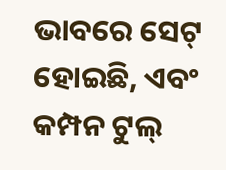ଭାବରେ ସେଟ୍ ହୋଇଛି, ଏବଂ କମ୍ପନ ଟୁଲ୍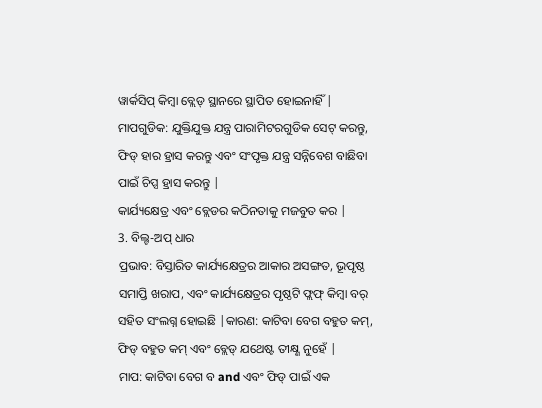ୱାର୍କସିପ୍ କିମ୍ବା ବ୍ଲେଡ୍ ସ୍ଥାନରେ ସ୍ଥାପିତ ହୋଇନାହିଁ |
ମାପଗୁଡିକ: ଯୁକ୍ତିଯୁକ୍ତ ଯନ୍ତ୍ର ପାରାମିଟରଗୁଡିକ ସେଟ୍ କରନ୍ତୁ, ଫିଡ୍ ହାର ହ୍ରାସ କରନ୍ତୁ ଏବଂ ସଂପୃକ୍ତ ଯନ୍ତ୍ର ସନ୍ନିବେଶ ବାଛିବା ପାଇଁ ଚିପ୍ସ ହ୍ରାସ କରନ୍ତୁ |
କାର୍ଯ୍ୟକ୍ଷେତ୍ର ଏବଂ ବ୍ଲେଡର କଠିନତାକୁ ମଜବୁତ କର |
3. ବିଲ୍ଟ-ଅପ୍ ଧାର
ପ୍ରଭାବ: ବିସ୍ତାରିତ କାର୍ଯ୍ୟକ୍ଷେତ୍ରର ଆକାର ଅସଙ୍ଗତ, ଭୂପୃଷ୍ଠ ସମାପ୍ତି ଖରାପ, ଏବଂ କାର୍ଯ୍ୟକ୍ଷେତ୍ରର ପୃଷ୍ଠଟି ଫ୍ଲଫ୍ କିମ୍ବା ବର୍ ସହିତ ସଂଲଗ୍ନ ହୋଇଛି |କାରଣ: କାଟିବା ବେଗ ବହୁତ କମ୍, ଫିଡ୍ ବହୁତ କମ୍ ଏବଂ ବ୍ଲେଡ୍ ଯଥେଷ୍ଟ ତୀକ୍ଷ୍ଣ ନୁହେଁ |
ମାପ: କାଟିବା ବେଗ ବ and ଏବଂ ଫିଡ୍ ପାଇଁ ଏକ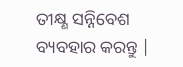ତୀକ୍ଷ୍ଣ ସନ୍ନିବେଶ ବ୍ୟବହାର କରନ୍ତୁ |